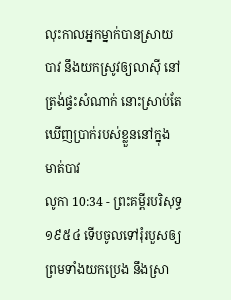លុះកាលអ្នកម្នាក់បានស្រាយបាវ នឹងយកស្រូវឲ្យលាស៊ី នៅត្រង់ផ្ទះសំណាក់ នោះស្រាប់តែឃើញប្រាក់របស់ខ្លួននៅក្នុងមាត់បាវ
លូកា 10:34 - ព្រះគម្ពីរបរិសុទ្ធ ១៩៥៤ ទើបចូលទៅរុំរបួសឲ្យ ព្រមទាំងយកប្រេង នឹងស្រា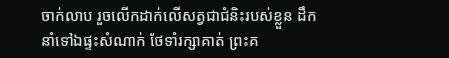ចាក់លាប រួចលើកដាក់លើសត្វជាជំនិះរបស់ខ្លួន ដឹកនាំទៅឯផ្ទះសំណាក់ ថែទាំរក្សាគាត់ ព្រះគ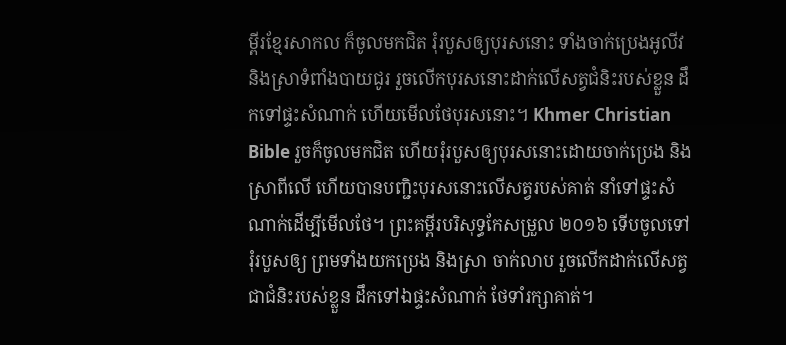ម្ពីរខ្មែរសាកល ក៏ចូលមកជិត រុំរបួសឲ្យបុរសនោះ ទាំងចាក់ប្រេងអូលីវ និងស្រាទំពាំងបាយជូរ រួចលើកបុរសនោះដាក់លើសត្វជំនិះរបស់ខ្លួន ដឹកទៅផ្ទះសំណាក់ ហើយមើលថែបុរសនោះ។ Khmer Christian Bible រួចក៏ចូលមកជិត ហើយរុំរបួសឲ្យបុរសនោះដោយចាក់ប្រេង និងស្រាពីលើ ហើយបានបញ្ជិះបុរសនោះលើសត្វរបស់គាត់ នាំទៅផ្ទះសំណាក់ដើម្បីមើលថែ។ ព្រះគម្ពីរបរិសុទ្ធកែសម្រួល ២០១៦ ទើបចូលទៅរុំរបួសឲ្យ ព្រមទាំងយកប្រេង និងស្រា ចាក់លាប រួចលើកដាក់លើសត្វជាជំនិះរបស់ខ្លួន ដឹកទៅឯផ្ទះសំណាក់ ថែទាំរក្សាគាត់។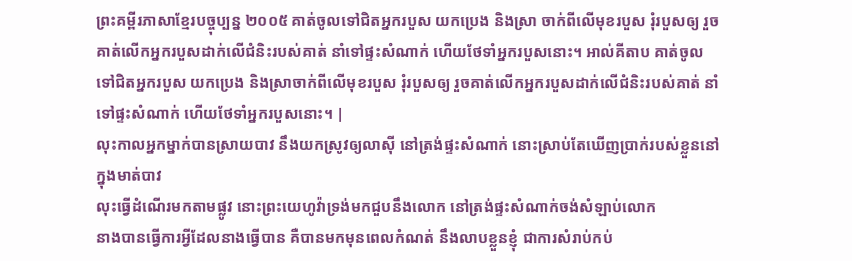ព្រះគម្ពីរភាសាខ្មែរបច្ចុប្បន្ន ២០០៥ គាត់ចូលទៅជិតអ្នករបួស យកប្រេង និងស្រា ចាក់ពីលើមុខរបួស រុំរបួសឲ្យ រួចគាត់លើកអ្នករបួសដាក់លើជំនិះរបស់គាត់ នាំទៅផ្ទះសំណាក់ ហើយថែទាំអ្នករបួសនោះ។ អាល់គីតាប គាត់ចូលទៅជិតអ្នករបួស យកប្រេង និងស្រាចាក់ពីលើមុខរបួស រុំរបួសឲ្យ រួចគាត់លើកអ្នករបួសដាក់លើជំនិះរបស់គាត់ នាំទៅផ្ទះសំណាក់ ហើយថែទាំអ្នករបួសនោះ។ |
លុះកាលអ្នកម្នាក់បានស្រាយបាវ នឹងយកស្រូវឲ្យលាស៊ី នៅត្រង់ផ្ទះសំណាក់ នោះស្រាប់តែឃើញប្រាក់របស់ខ្លួននៅក្នុងមាត់បាវ
លុះធ្វើដំណើរមកតាមផ្លូវ នោះព្រះយេហូវ៉ាទ្រង់មកជួបនឹងលោក នៅត្រង់ផ្ទះសំណាក់ចង់សំឡាប់លោក
នាងបានធ្វើការអ្វីដែលនាងធ្វើបាន គឺបានមកមុនពេលកំណត់ នឹងលាបខ្លួនខ្ញុំ ជាការសំរាប់កប់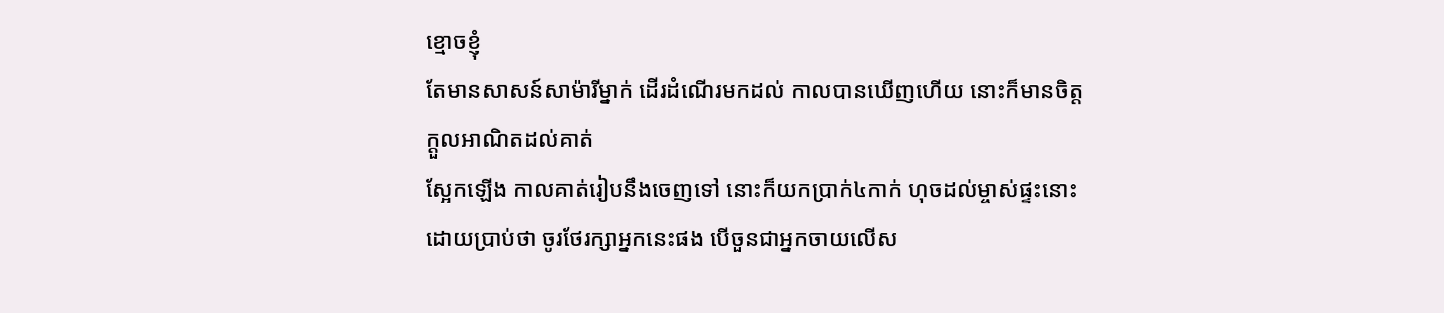ខ្មោចខ្ញុំ
តែមានសាសន៍សាម៉ារីម្នាក់ ដើរដំណើរមកដល់ កាលបានឃើញហើយ នោះក៏មានចិត្តក្តួលអាណិតដល់គាត់
ស្អែកឡើង កាលគាត់រៀបនឹងចេញទៅ នោះក៏យកប្រាក់៤កាក់ ហុចដល់ម្ចាស់ផ្ទះនោះ ដោយប្រាប់ថា ចូរថែរក្សាអ្នកនេះផង បើចួនជាអ្នកចាយលើស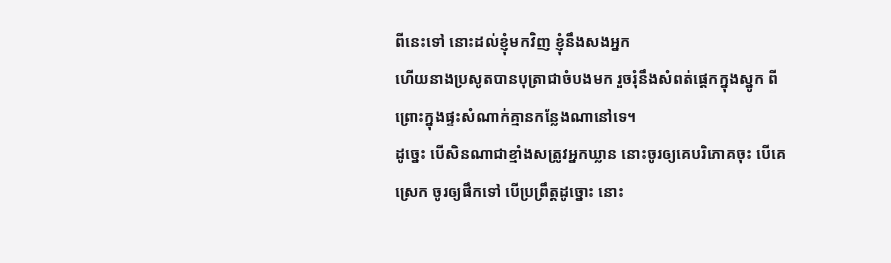ពីនេះទៅ នោះដល់ខ្ញុំមកវិញ ខ្ញុំនឹងសងអ្នក
ហើយនាងប្រសូតបានបុត្រាជាចំបងមក រួចរុំនឹងសំពត់ផ្តេកក្នុងស្នូក ពីព្រោះក្នុងផ្ទះសំណាក់គ្មានកន្លែងណានៅទេ។
ដូច្នេះ បើសិនណាជាខ្មាំងសត្រូវអ្នកឃ្លាន នោះចូរឲ្យគេបរិភោគចុះ បើគេស្រេក ចូរឲ្យផឹកទៅ បើប្រព្រឹត្តដូច្នោះ នោះ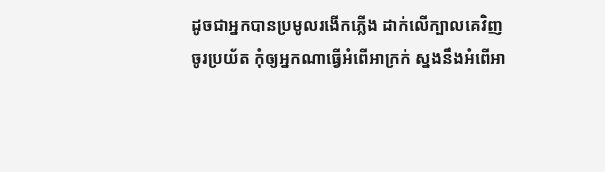ដូចជាអ្នកបានប្រមូលរងើកភ្លើង ដាក់លើក្បាលគេវិញ
ចូរប្រយ័ត កុំឲ្យអ្នកណាធ្វើអំពើអាក្រក់ ស្នងនឹងអំពើអា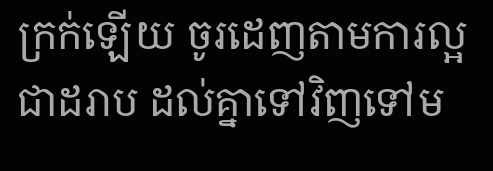ក្រក់ឡើយ ចូរដេញតាមការល្អជាដរាប ដល់គ្នាទៅវិញទៅម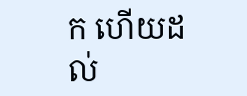ក ហើយដល់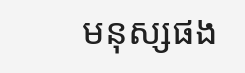មនុស្សផង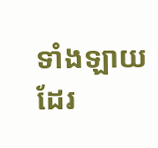ទាំងឡាយដែរ